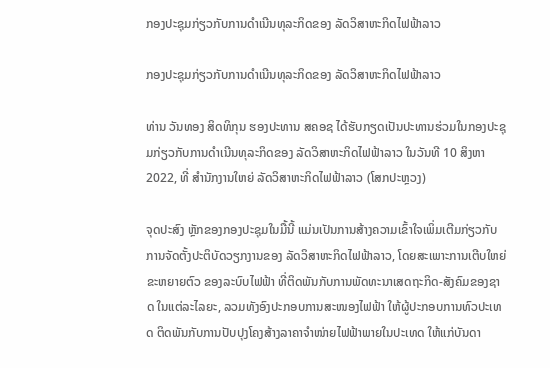ກອງປະຊຸມກ່ຽວກັບການດຳເນີນທຸລະກິດຂອງ ລັດວິສາຫະກິດໄຟຟ້າລາວ

ກອງປະຊຸມກ່ຽວກັບການດຳເນີນທຸລະກິດຂອງ ລັດວິສາຫະກິດໄຟຟ້າລາວ

ທ່ານ ວັນທອງ ສິດທິກຸນ ຮອງປະທານ ສຄອຊ ໄດ້ຮັບກຽດເປັນປະທານຮ່ວມໃນກອງປະຊຸມກ່ຽວກັບການດຳເນີນທຸລະກິດຂອງ ລັດວິສາຫະກິດໄຟຟ້າລາວ ໃນວັນທີ 10 ສິງຫາ 2022, ທີ່ ສຳນັກງານໃຫຍ່ ລັດວິສາຫະກິດໄຟຟ້າລາວ (ໂສກປະຫຼວງ)

ຈຸດປະສົງ ຫຼັກຂອງກອງປະຊຸມໃນມື້ນີ້ ແມ່ນເປັນການສ້າງຄວາມເຂົ້າໃຈເພິ່ມເຕີມກ່ຽວກັບການຈັດຕັ້ງປະຕິບັດວຽກງານຂອງ ລັດວິສາຫະກິດໄຟຟ້າລາວ, ໂດຍສະເພາະການເຕີບໃຫຍ່ຂະຫຍາຍຕົວ ຂອງລະບົບໄຟຟ້າ ທີ່ຕິດພັນກັບການພັດທະນາເສດຖະກິດ-ສັງຄົມຂອງຊາດ ໃນແຕ່ລະໄລຍະ, ລວມທັງອົງປະກອບການສະໜອງໄຟຟ້າ ໃຫ້ຜູ້ປະກອບການທົວປະເທດ ຕິດພັນກັບການປັບປຸງໂຄງສ້າງລາຄາຈຳໜ່າຍໄຟຟ້າພາຍໃນປະເທດ ໃຫ້ແກ່ບັນດາ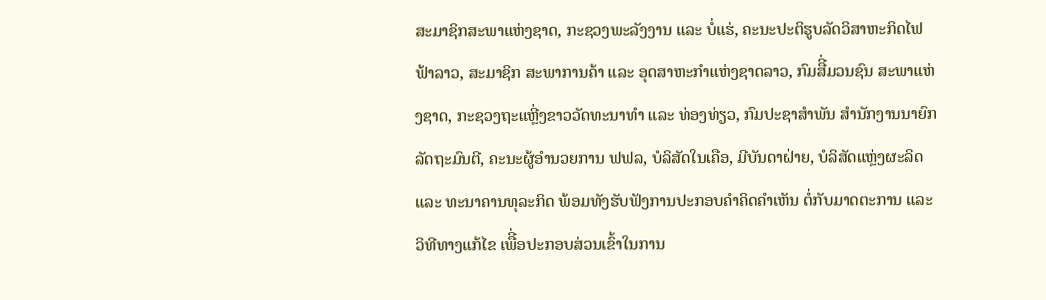ສະມາຊິກສະພາແຫ່ງຊາດ, ກະຊວງພະລັງງານ ແລະ ບໍ່ແຮ່, ຄະນະປະຕິຮູບລັດວິສາຫະກິດໄຟຟ້າລາວ, ສະມາຊິກ ສະພາການຄ້າ ແລະ ອຸດສາຫະກຳແຫ່ງຊາດລາວ, ກົມສືີ່ມວນຊົນ ສະພາແຫ່ງຊາດ, ກະຊວງຖະແຫຼີ່ງຂາວວັດທະນາທຳ ແລະ ທ່ອງທ່ຽວ, ກົມປະຊາສຳພັນ ສຳນັກງານນາຍົກລັດຖະມົນຕີ, ຄະນະຜູ້ອຳນວຍການ ຟຟລ, ບໍລິສັດໃນເຄືອ, ມີບັນດາຝ່າຍ, ບໍລິສັດແຫຼ່ງຜະລິດ ແລະ ທະນາຄານທຸລະກິດ ພ້ອມທັງຮັບຟັງການປະກອບຄຳຄິດຄຳເຫັນ ຕໍ່ກັບມາດຕະການ ແລະ ວິທີທາງແກ້ໄຂ ເພືີ່ອປະກອບສ່ວນເຂົ້າໃນການ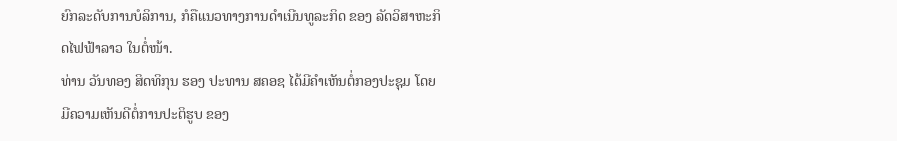ຍົກລະດັບການບໍລິການ, ກໍຄືແນວທາງການດໍາເນີນທູລະກິດ ຂອງ ລັດວິສາຫະກິດໄຟຟ້າລາວ ໃນຕໍ່ໜ້າ.
ທ່ານ ວັນທອງ ສິດທິກຸນ ຮອງ ປະທານ ສຄອຊ ໄດ້ມີຄຳເຫັນຕໍ່ກອງປະຊຸມ ໂດຍມີຄວາມເຫັນດີຕໍ່ການປະຕິຮູບ ຂອງ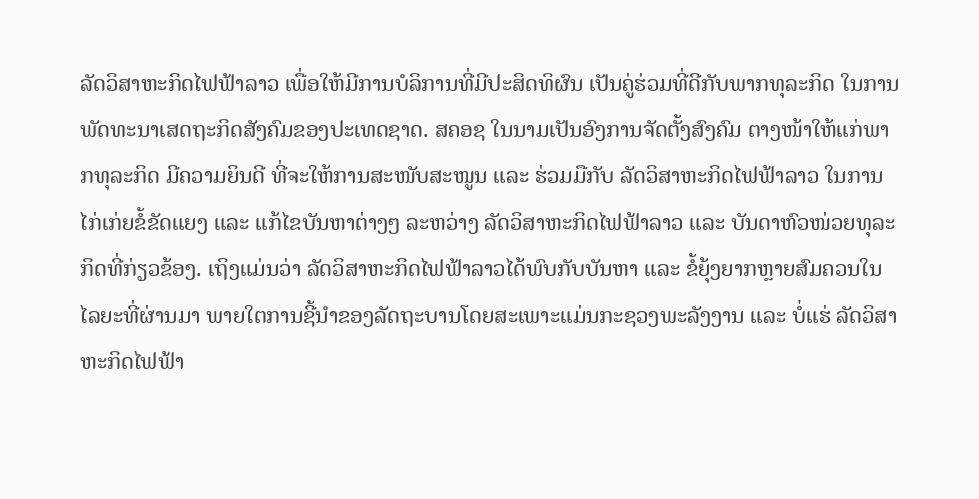ລັດວິສາຫະກິດໄຟຟ້າລາວ ເພື່ອໃຫ້ມີການບໍລິການທີ່ມີປະສິດທິຜົນ ເປັນຄູ່ຮ່ວມທີ່ດີກັບພາກທຸລະກິດ ໃນການພັດທະນາເສດຖະກິດສັງຄົມຂອງປະເທດຊາດ. ສຄອຊ ໃນນາມເປັນອົງການຈັດຕັ້ງສົງຄົມ ຕາງໜ້າໃຫ້ແກ່ພາກທຸລະກິດ ມີຄວາມຍິນດີ ທີ່ຈະໃຫ້ການສະໜັບສະໜູນ ແລະ ຮ່ວມມືກັບ ລັດວິສາຫະກິດໄຟຟ້າລາວ ໃນການ ໄກ່ເກ່ຍຂໍ້ຂັດແຍງ ແລະ ແກ້ໄຂບັນຫາຕ່າງໆ ລະຫວ່າງ ລັດວິສາຫະກິດໄຟຟ້າລາວ ແລະ ບັນດາຫົວໜ່ວຍທຸລະກິດທີ່ກ່ຽວຂ້ອງ. ເຖິງແມ່ນວ່າ ລັດວິສາຫະກິດໄຟຟ້າລາວໄດ້ພົບກັບບັນຫາ ແລະ ຂໍ້ຍຸ້ງຍາກຫຼາຍສົມຄວນໃນໄລຍະທີ່ຜ່ານມາ ພາຍໃຕການຊີ້ນຳຂອງລັດຖະບານໂດຍສະເພາະແມ່ນກະຊວງພະລັງງານ ແລະ ບໍ່ແຮ່ ລັດວິສາຫະກິດໄຟຟ້າ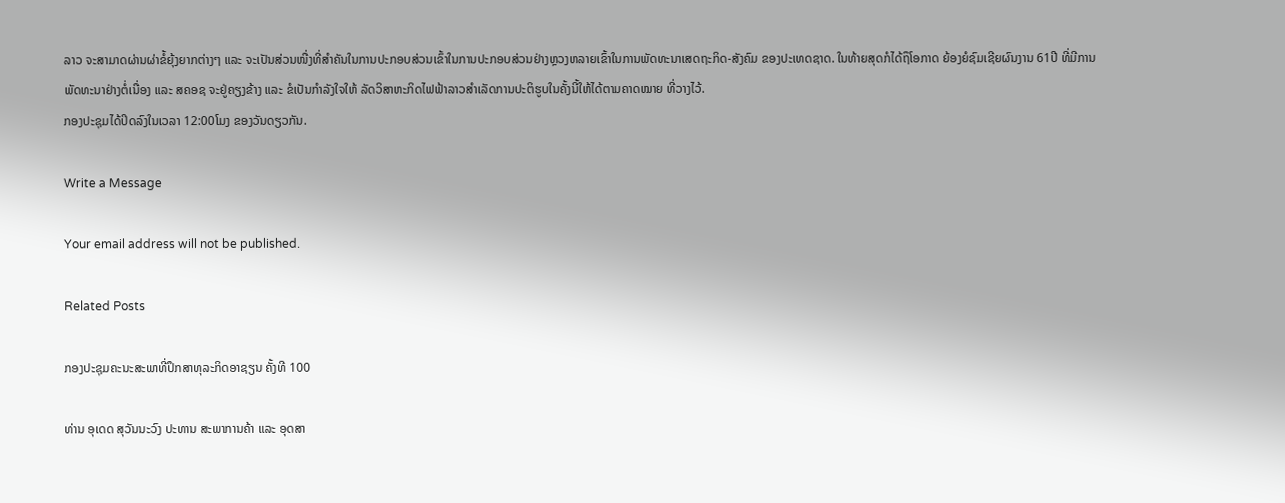ລາວ ຈະສາມາດຜ່ານຜ່າຂໍ້ຍຸ້ງຍາກຕ່າງໆ ແລະ ຈະເປັນສ່ວນໜື່ງທີ່ສຳຄັນໃນການປະກອບສ່ວນເຂົ້າໃນການປະກອບສ່ວນຢ່າງຫຼວງຫລາຍເຂົ້າໃນການພັດທະນາເສດຖະກິດ-ສັງຄົມ ຂອງປະເທດຊາດ. ໃນທ້າຍສຸດກໍໄດ້ຖຶໂອກາດ ຍ້ອງຍໍຊົມເຊີຍຜົນງານ 61ປີ ທີ່ມີການພັດທະນາຢ່າງຕໍ່ເນື່ອງ ແລະ ສຄອຊ ຈະຢູ່ຄຽງຂ້າງ ແລະ ຂໍເປັນກຳລັງໃຈໃຫ້ ລັດວິສາຫະກິດໄຟຟ້າລາວສຳເລັດການປະຕິຮູບໃນຄັ້ງນີ້ໃຫ້ໄດ້ຕາມຄາດໝາຍ ທີ່ວາງໄວ້.
ກອງປະຊຸມໄດ້ປິດລົງໃນເວລາ 12:00ໂມງ ຂອງວັນດຽວກັນ.

Write a Message

Your email address will not be published.

Related Posts

ກອງປະຊຸມຄະນະສະພາທີ່ປຶກສາທຸລະກິດອາຊຽນ ຄັ້ງທີ 100

ທ່ານ ອຸເດດ ສຸວັນນະວົງ ປະທານ ສະພາການຄ້າ ແລະ ອຸດສາ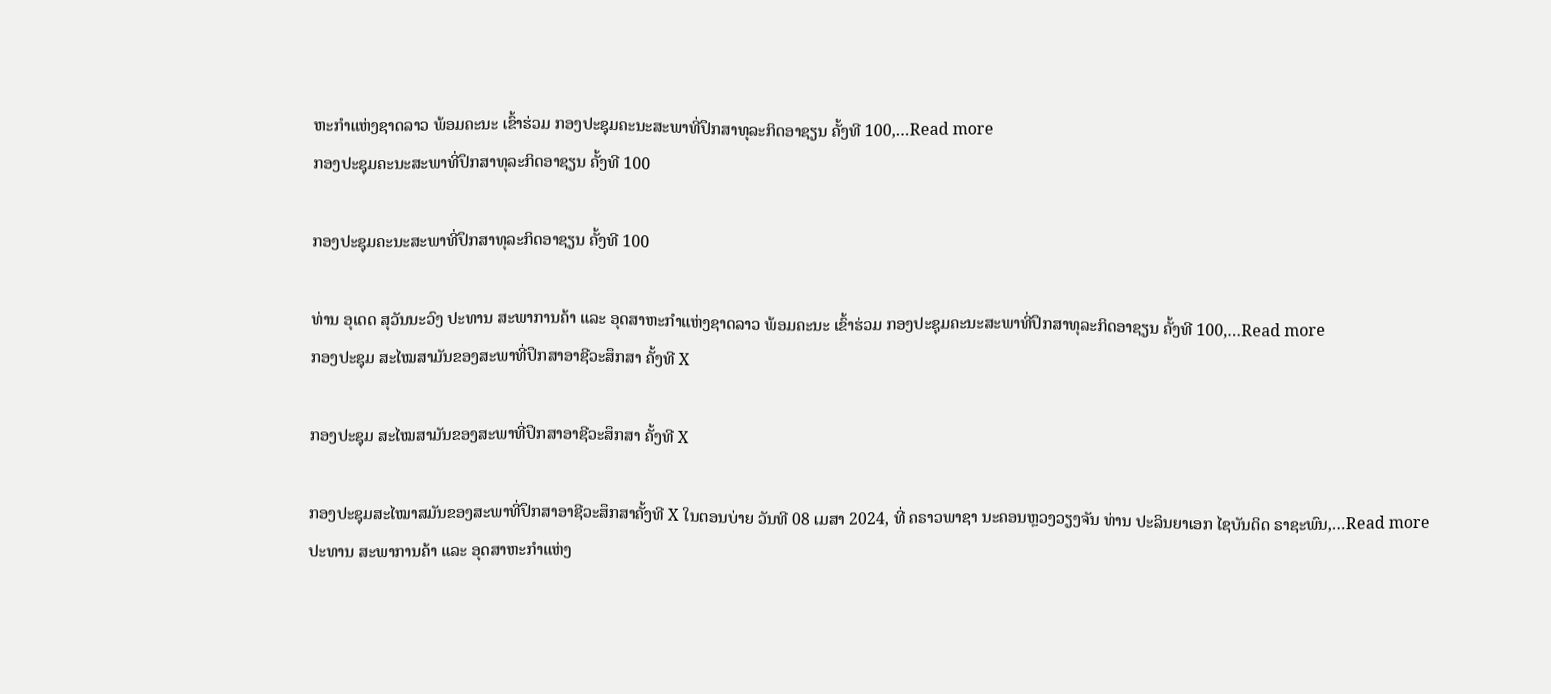ຫະກຳແຫ່ງຊາດລາວ ພ້ອມຄະນະ ເຂົ້າຮ່ວມ ກອງປະຊຸມຄະນະສະພາທີ່ປຶກສາທຸລະກິດອາຊຽນ ຄັ້ງທີ 100,…Read more
ກອງປະຊຸມຄະນະສະພາທີ່ປຶກສາທຸລະກິດອາຊຽນ ຄັ້ງທີ 100

ກອງປະຊຸມຄະນະສະພາທີ່ປຶກສາທຸລະກິດອາຊຽນ ຄັ້ງທີ 100

ທ່ານ ອຸເດດ ສຸວັນນະວົງ ປະທານ ສະພາການຄ້າ ແລະ ອຸດສາຫະກຳແຫ່ງຊາດລາວ ພ້ອມຄະນະ ເຂົ້າຮ່ວມ ກອງປະຊຸມຄະນະສະພາທີ່ປຶກສາທຸລະກິດອາຊຽນ ຄັ້ງທີ 100,…Read more
ກອງປະຊຸມ ສະໄໝສາມັນຂອງສະພາທີ່ປຶກສາອາຊີວະສຶກສາ ຄັ້ງທີ X

ກອງປະຊຸມ ສະໄໝສາມັນຂອງສະພາທີ່ປຶກສາອາຊີວະສຶກສາ ຄັ້ງທີ X

ກອງປະຊຸມສະໄໝາສມັນຂອງສະພາທີ່ປຶກສາອາຊີວະສຶກສາຄັ້ງທີ X ໃນຕອນບ່າຍ ວັນທີ 08 ເມສາ 2024, ທີ່ ຄຣາວພາຊາ ນະຄອນຫຼວງວຽງຈັນ ທ່ານ ປະລິນຍາເອກ ໄຊບັນດິດ ຣາຊະພົນ,…Read more
ປະທານ ສະພາການຄ້າ ແລະ ອຸດສາຫະກຳແຫ່ງ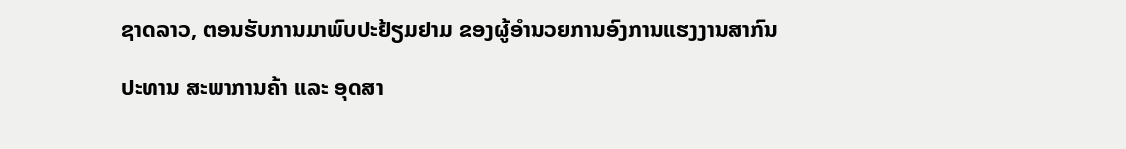ຊາດລາວ, ຕອນຮັບການມາພົບປະຢ້ຽມຢາມ ຂອງຜູ້ອຳນວຍການອົງການແຮງງານສາກົນ

ປະທານ ສະພາການຄ້າ ແລະ ອຸດສາ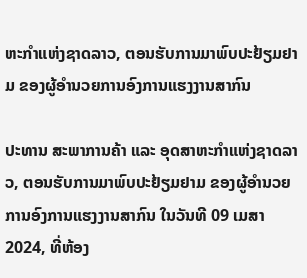ຫະກຳແຫ່ງຊາດລາວ, ຕອນຮັບການມາພົບປະຢ້ຽມຢາມ ຂອງຜູ້ອຳນວຍການອົງການແຮງງານສາກົນ

ປະທານ ສະພາການຄ້າ ແລະ ອຸດສາຫະກຳແຫ່ງຊາດລາວ, ຕອນຮັບການມາພົບປະຢ້ຽມຢາມ ຂອງຜູ້ອຳນວຍການອົງການແຮງງານສາກົນ ໃນວັນທີ 09 ເມສາ 2024, ທີ່ຫ້ອງ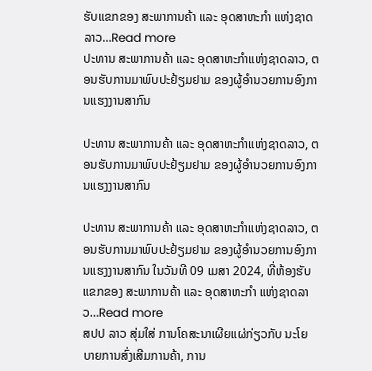ຮັບແຂກຂອງ ສະພາການຄ້າ ແລະ ອຸດສາຫະກຳ ແຫ່ງຊາດລາວ…Read more
ປະທານ ສະພາການຄ້າ ແລະ ອຸດສາຫະກຳແຫ່ງຊາດລາວ, ຕອນຮັບການມາພົບປະຢ້ຽມຢາມ ຂອງຜູ້ອຳນວຍການອົງການແຮງງານສາກົນ

ປະທານ ສະພາການຄ້າ ແລະ ອຸດສາຫະກຳແຫ່ງຊາດລາວ, ຕອນຮັບການມາພົບປະຢ້ຽມຢາມ ຂອງຜູ້ອຳນວຍການອົງການແຮງງານສາກົນ

ປະທານ ສະພາການຄ້າ ແລະ ອຸດສາຫະກຳແຫ່ງຊາດລາວ, ຕອນຮັບການມາພົບປະຢ້ຽມຢາມ ຂອງຜູ້ອຳນວຍການອົງການແຮງງານສາກົນ ໃນວັນທີ 09 ເມສາ 2024, ທີ່ຫ້ອງຮັບແຂກຂອງ ສະພາການຄ້າ ແລະ ອຸດສາຫະກຳ ແຫ່ງຊາດລາວ…Read more
ສປປ ລາວ ສຸ່ມໃສ່ ການໂຄສະນາເຜີຍແຜ່ກ່ຽວກັບ ນະໂຍບາຍການສົ່ງເສີມການຄ້າ, ການ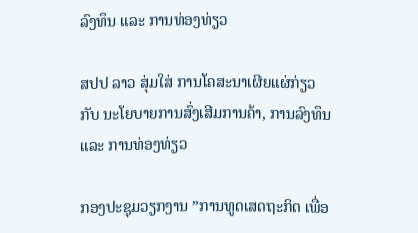ລົງທຶນ ແລະ ການທ່ອງທ່ຽວ

ສປປ ລາວ ສຸ່ມໃສ່ ການໂຄສະນາເຜີຍແຜ່ກ່ຽວກັບ ນະໂຍບາຍການສົ່ງເສີມການຄ້າ, ການລົງທຶນ ແລະ ການທ່ອງທ່ຽວ

ກອງປະຊຸມວຽກງານ ”ການທູດເສດຖະກິດ ເພື່ອ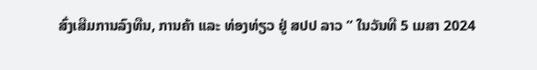ສົ່ງເສີມການລົງທືນ, ການຄ້າ ແລະ ທ່ອງທ່ຽວ ຢູ່ ສປປ ລາວ ” ໃນວັນທີ 5 ເມສາ 2024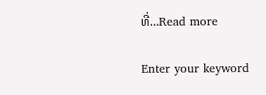ທີ່…Read more

Enter your keyword